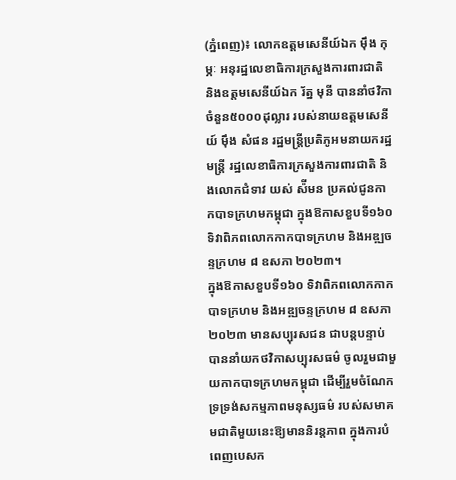(ភ្នំពេញ)៖ លោកឧត្តមសេនីយ៍ឯក ម៉ឹង កុម្ភៈ អនុរដ្ឋលេខាធិការក្រសួងការពារជាតិ និងឧត្តមសេនីយ៍ឯក រ័ត្ន មុនី បាននាំថវិកាចំនួន៥០០០ដុល្លារ របស់នាយឧត្តមសេនីយ៍ ម៉ឹង សំផន រដ្ឋមន្ត្រីប្រតិភូអមនាយករដ្ឋមន្រ្តី រដ្ឋលេខាធិការក្រសួងការពារជាតិ និងលោកជំទាវ យស់ ស៉ីមន ប្រគល់ជូនកាកបាទក្រហមកម្ពុជា ក្នុងឱកាសខួបទី១៦០ ទិវាពិភពលោកកាកបាទក្រហម និងអឌ្ឍចន្ទក្រហម ៨ ឧសភា ២០២៣។
ក្នុងឱកាសខួបទី១៦០ ទិវាពិភពលោកកាកបាទក្រហម និងអឌ្ឍចន្ទក្រហម ៨ ឧសភា ២០២៣ មានសប្បុរសជន ជាបន្តបន្ទាប់ បាននាំយកថវិកាសប្បុរសធម៌ ចូលរួមជាមួយកាកបាទក្រហមកម្ពុជា ដើម្បីរួមចំណែកទ្រទ្រង់សកម្មភាពមនុស្សធម៌ របស់សមាគមជាតិមួយនេះឱ្យមាននិរន្តភាព ក្នុងការបំពេញបេសក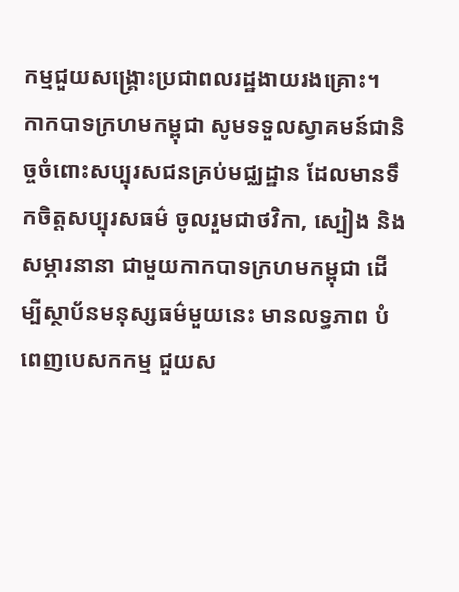កម្មជួយសង្គ្រោះប្រជាពលរដ្ឋងាយរងគ្រោះ។
កាកបាទក្រហមកម្ពុជា សូមទទួលស្វាគមន៍ជានិច្ចចំពោះសប្បុរសជនគ្រប់មជ្ឈដ្ឋាន ដែលមានទឹកចិត្តសប្បុរសធម៌ ចូលរួមជាថវិកា, ស្បៀង និងសម្ភារនានា ជាមួយកាកបាទក្រហមកម្ពុជា ដើម្បីស្ថាប័នមនុស្សធម៌មួយនេះ មានលទ្ធភាព បំពេញបេសកកម្ម ជួយស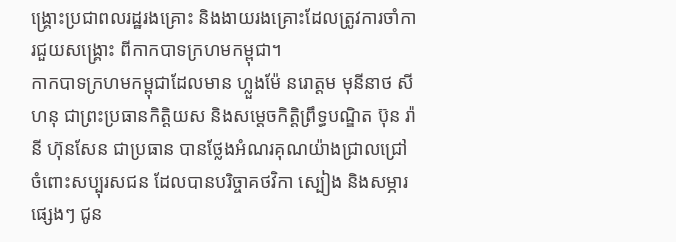ង្គ្រោះប្រជាពលរដ្ឋរងគ្រោះ និងងាយរងគ្រោះដែលត្រូវការចាំការជួយសង្គ្រោះ ពីកាកបាទក្រហមកម្ពុជា។
កាកបាទក្រហមកម្ពុជាដែលមាន ហ្លួងម៉ែ នរោត្តម មុនីនាថ សីហនុ ជាព្រះប្រធានកិត្តិយស និងសម្តេចកិត្តិព្រឹទ្ធបណ្ឌិត ប៊ុន រ៉ានី ហ៊ុនសែន ជាប្រធាន បានថ្លែងអំណរគុណយ៉ាងជ្រាលជ្រៅ ចំពោះសប្បុរសជន ដែលបានបរិច្ចាគថវិកា ស្បៀង និងសម្ភារផ្សេងៗ ជូន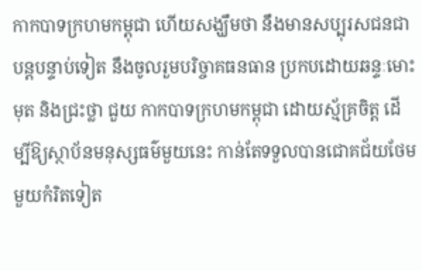កាកបាទក្រហមកម្ពុជា ហើយសង្ឃឹមថា នឹងមានសប្បុរសជនជាបន្តបន្ទាប់ទៀត នឹងចូលរួមបរិច្ចាគធនធាន ប្រកបដោយឆន្ទៈមោះមុត និងជ្រះថ្លា ជួយ កាកបាទក្រហមកម្ពុជា ដោយស្ម័គ្រចិត្ត ដើម្បីឱ្យស្ថាប័នមនុស្សធម៌មួយនេះ កាន់តែទទួលបានជោគជ័យថែមមួយកំរិតទៀត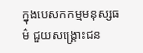ក្នុងបេសកកម្មមនុស្សធម៌ ជួយសង្គ្រោះជន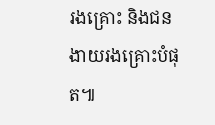រងគ្រោះ និងជនងាយរងគ្រោះបំផុត៕